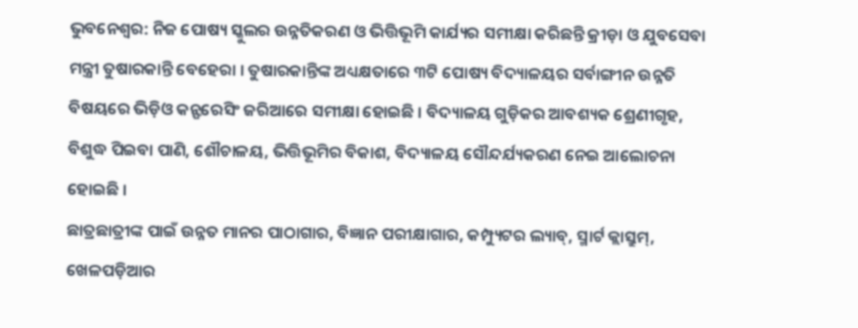ଭୁବନେଶ୍ବର: ନିଜ ପୋଷ୍ୟ ସ୍କୁଲର ଉନ୍ନତିକରଣ ଓ ଭିତ୍ତିଭୂମି କାର୍ଯ୍ୟର ସମୀକ୍ଷା କରିଛନ୍ତି କ୍ରୀଡ଼ା ଓ ଯୁବସେବା ମନ୍ତ୍ରୀ ତୁଷାରକାନ୍ତି ବେହେରା । ତୁଷାରକାନ୍ତିଙ୍କ ଅଧ୍ୟକ୍ଷତାରେ ୩ଟି ପୋଷ୍ୟ ବିଦ୍ୟାଳୟର ସର୍ବାଙ୍ଗୀନ ଉନ୍ନତି ବିଷୟରେ ଭିଡ଼ିଓ କନ୍ଫରେସିଂ ଜରିଆରେ ସମୀକ୍ଷା ହୋଇଛି । ବିଦ୍ୟାଳୟ ଗୁଡ଼ିକର ଆବଶ୍ୟକ ଶ୍ରେଣୀଗୃହ, ବିଶୁଦ୍ଧ ପିଇବା ପାଣି, ଶୌଚାଳୟ, ଭିତ୍ତିଭୂମିର ବିକାଶ, ବିଦ୍ୟାଳୟ ସୌନ୍ଦର୍ଯ୍ୟକରଣ ନେଇ ଆଲୋଚନା ହୋଇଛି ।
ଛାତ୍ରଛାତ୍ରୀଙ୍କ ପାଇଁ ଉନ୍ନତ ମାନର ପାଠାଗାର, ବିଜ୍ଞାନ ପରୀକ୍ଷାଗାର, କମ୍ପ୍ୟୁଟର ଲ୍ୟାବ୍, ସ୍ମାର୍ଟ କ୍ଲାସ୍ରୁମ୍, ଖେଳପଡ଼ିଆର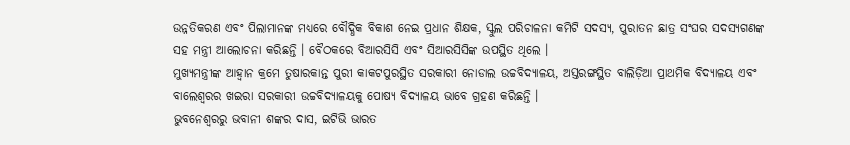ଉନ୍ନତିକରଣ ଏବଂ ପିଲାମାନଙ୍କ ମଧ୍ୟରେ ବୌଦ୍ଧିକ ବିକାଶ ନେଇ ପ୍ରଧାନ ଶିକ୍ଷକ, ସ୍କୁଲ ପରିଚାଳନା କମିଟି ସଦସ୍ୟ, ପୁରାତନ ଛାତ୍ର ସଂଘର ସଦସ୍ୟଗଣଙ୍କ ସହ ମନ୍ତ୍ରୀ ଆଲୋଚନା କରିଛନ୍ତି । ବୈଠକରେ ବିଆରସିସି ଏବଂ ସିଆରସିସିଙ୍କ ଉପସ୍ଥିତ ଥିଲେ ।
ମୁଖ୍ୟମନ୍ତ୍ରୀଙ୍କ ଆହ୍ବାନ କ୍ରମେ ତୁଷାରକାନ୍ତ ପୁରୀ କାକଟପୁରସ୍ଥିତ ସରକାରୀ ନୋଡାଲ ଉଚ୍ଚବିଦ୍ୟାଳୟ, ଅସ୍ତରଙ୍ଗସ୍ଥିତ ବାଲିଡ଼ିଆ ପ୍ରାଥମିକ ବିଦ୍ୟାଳୟ ଏବଂ ବାଲେଶ୍ୱରର ଖଇରା ସରକାରୀ ଉଚ୍ଚବିଦ୍ୟାଳୟକୁ ପୋଷ୍ୟ ବିଦ୍ୟାଳୟ ଭାବେ ଗ୍ରହଣ କରିଛନ୍ତି ।
ଭୁବନେଶ୍ବରରୁ ଭବାନୀ ଶଙ୍କର ଦାସ, ଇଟିଭି ଭାରତ